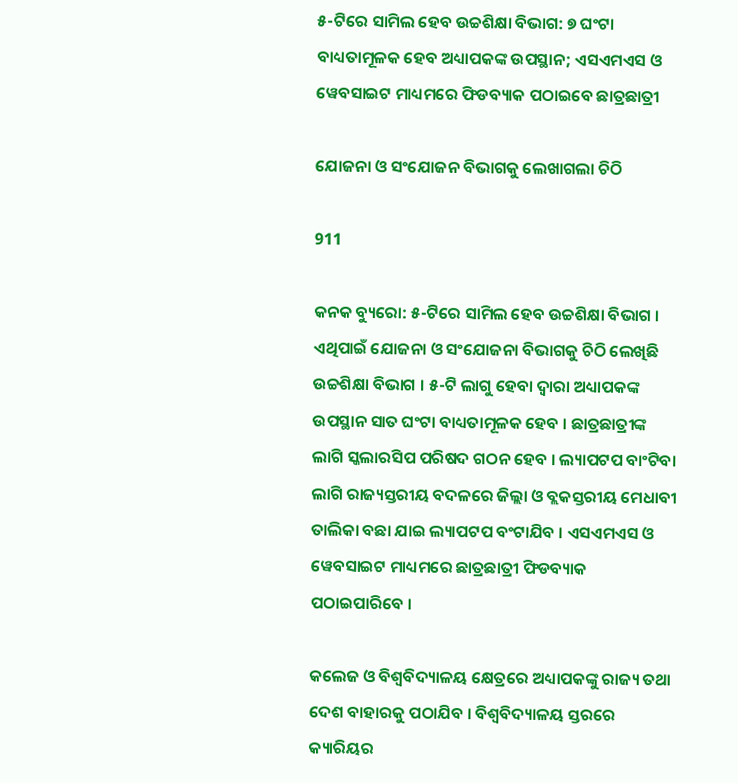୫-ଟିରେ ସାମିଲ ହେବ ଉଚ୍ଚଶିକ୍ଷା ବିଭାଗ: ୭ ଘଂଟା ବାଧ୍ୟତାମୂଳକ ହେବ ଅଧ୍ୟାପକଙ୍କ ଉପସ୍ଥାନ; ଏସଏମଏସ ଓ ୱେବସାଇଟ ମାଧ୍ୟମରେ ଫିଡବ୍ୟାକ ପଠାଇବେ ଛାତ୍ରଛାତ୍ରୀ

ଯୋଜନା ଓ ସଂଯୋଜନ ବିଭାଗକୁ ଲେଖାଗଲା ଚିଠି

911

କନକ ବ୍ୟୁରୋ: ୫-ଟିରେ ସାମିଲ ହେବ ଉଚ୍ଚଶିକ୍ଷା ବିଭାଗ । ଏଥିପାଇଁ ଯୋଜନା ଓ ସଂଯୋଜନା ବିଭାଗକୁ ଚିଠି ଲେଖିଛି ଉଚ୍ଚଶିକ୍ଷା ବିଭାଗ । ୫-ଟି ଲାଗୁ ହେବା ଦ୍ୱାରା ଅଧ୍ୟାପକଙ୍କ ଉପସ୍ଥାନ ସାତ ଘଂଟା ବାଧ୍ୟତାମୂଳକ ହେବ । ଛାତ୍ରଛାତ୍ରୀଙ୍କ ଲାଗି ସ୍କଲାରସିପ ପରିଷଦ ଗଠନ ହେବ । ଲ୍ୟାପଟପ ବାଂଟିବା ଲାଗି ରାଜ୍ୟସ୍ତରୀୟ ବଦଳରେ ଜିଲ୍ଲା ଓ ବ୍ଲକସ୍ତରୀୟ ମେଧାବୀ ତାଲିକା ବଛା ଯାଇ ଲ୍ୟାପଟପ ବଂଟାଯିବ । ଏସଏମଏସ ଓ ୱେବସାଇଟ ମାଧ୍ୟମରେ ଛାତ୍ରଛାତ୍ରୀ ଫିଡବ୍ୟାକ ପଠାଇପାରିବେ ।

କଲେଜ ଓ ବିଶ୍ୱବିଦ୍ୟାଳୟ କ୍ଷେତ୍ରରେ ଅଧ୍ୟାପକଙ୍କୁ ରାଜ୍ୟ ତଥା ଦେଶ ବାହାରକୁ ପଠାଯିବ । ବିଶ୍ୱବିଦ୍ୟାଳୟ ସ୍ତରରେ କ୍ୟାରିୟର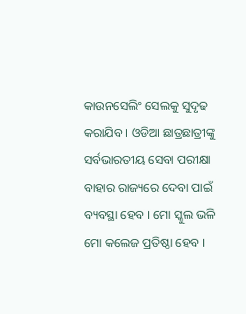କାଉନସେଲିଂ ସେଲକୁ ସୁଦୃଢ କରାଯିବ । ଓଡିଆ ଛାତ୍ରଛାତ୍ରୀଙ୍କୁ ସର୍ବଭାରତୀୟ ସେବା ପରୀକ୍ଷା ବାହାର ରାଜ୍ୟରେ ଦେବା ପାଇଁ ବ୍ୟବସ୍ଥା ହେବ । ମୋ ସ୍କୁଲ ଭଳି ମୋ କଲେଜ ପ୍ରତିଷ୍ଠା ହେବ ।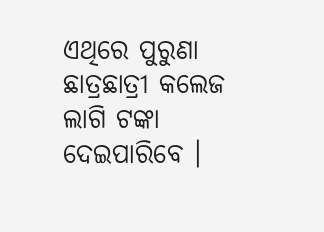ଏଥିରେ ପୁରୁଣା ଛାତ୍ରଛାତ୍ରୀ କଲେଜ ଲାଗି ଟଙ୍କା ଦେଇପାରିବେ ।